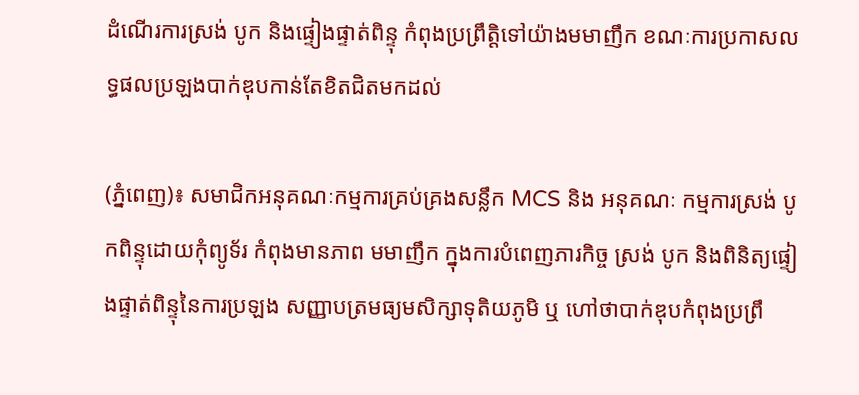ដំណើរការស្រង់ បូក និងផ្ទៀងផ្ទាត់ពិន្ទុ កំពុងប្រព្រឹត្តិទៅយ៉ាងមមាញឹក ខណៈការប្រកាសលទ្ធផលប្រឡងបាក់ឌុបកាន់តែខិតជិតមកដល់

(ភ្នំពេញ)៖ សមាជិកអនុគណៈកម្មការគ្រប់គ្រងសន្លឹក MCS និង អនុគណៈ កម្មការស្រង់ បូកពិន្ទុដោយកុំព្យូទ័រ កំពុងមានភាព មមាញឹក ក្នុងការបំពេញភារកិច្ច ស្រង់ បូក និងពិនិត្យផ្ទៀងផ្ទាត់ពិន្ទុនៃការប្រឡង សញ្ញាបត្រមធ្យមសិក្សាទុតិយភូមិ ឬ ហៅថាបាក់ឌុបកំពុងប្រព្រឹ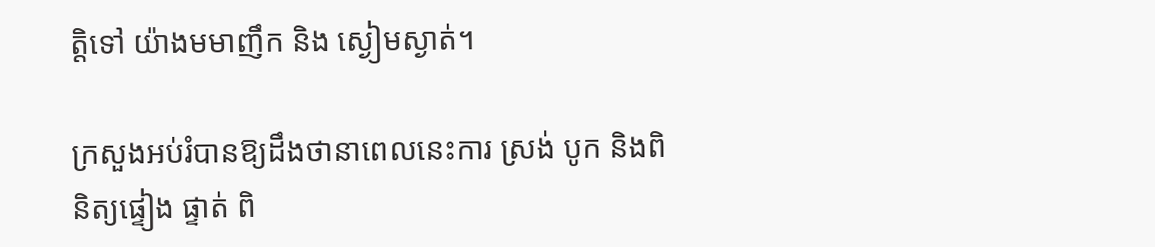ត្តិទៅ យ៉ាងមមាញឹក និង ស្ងៀមស្ងាត់។

ក្រសួងអប់រំបានឱ្យដឹងថានាពេលនេះការ ស្រង់ បូក និងពិនិត្យផ្ទៀង ផ្ទាត់ ពិ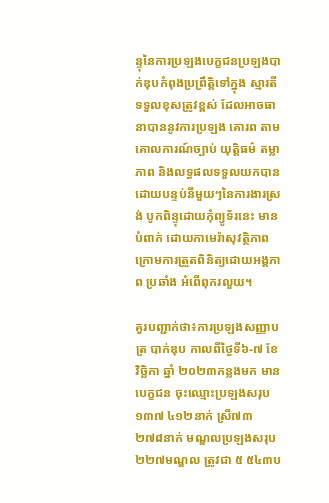ន្ទុនៃការប្រឡងបេក្ខជនប្រឡងបាក់ឌុបកំពុងប្រព្រឹត្តិទៅក្នុង ស្មារតីទទួលខុសត្រូវខ្ពស់ ដែលអាចធានាបាននូវការប្រឡង គោរព តាមគោលការណ៍ច្បាប់ យុត្តិធម៌ តម្លាភាព និងលទ្ធផលទទួលយកបាន ដោយបន្ទប់នីមួយៗនៃការងារស្រង់ បូកពិន្ទុដោយកុំព្យូទ័រនេះ មាន បំពាក់ ដោយកាមេរ៉ាសុវត្ថិភាព ក្រោមការត្រួតពិនិត្យដោយអង្គភាព ប្រឆាំង អំពើពុករលួយ។

គួរបញ្ជាក់ថា៖ការប្រឡងសញ្ញាបត្រ បាក់ឌុប កាលពីថ្ងៃទី៦-៧ ខែវិច្ឆិកា ឆ្នាំ ២០២៣កន្លងមក មានបេក្ខជន ចុះឈ្មោះប្រឡងសរុប ១៣៧ ៤១២នាក់ ស្រី៧៣ ២៧៨នាក់ មណ្ឌលប្រឡងសរុប ២២៧មណ្ឌល ត្រូវជា ៥ ៥៤៣ប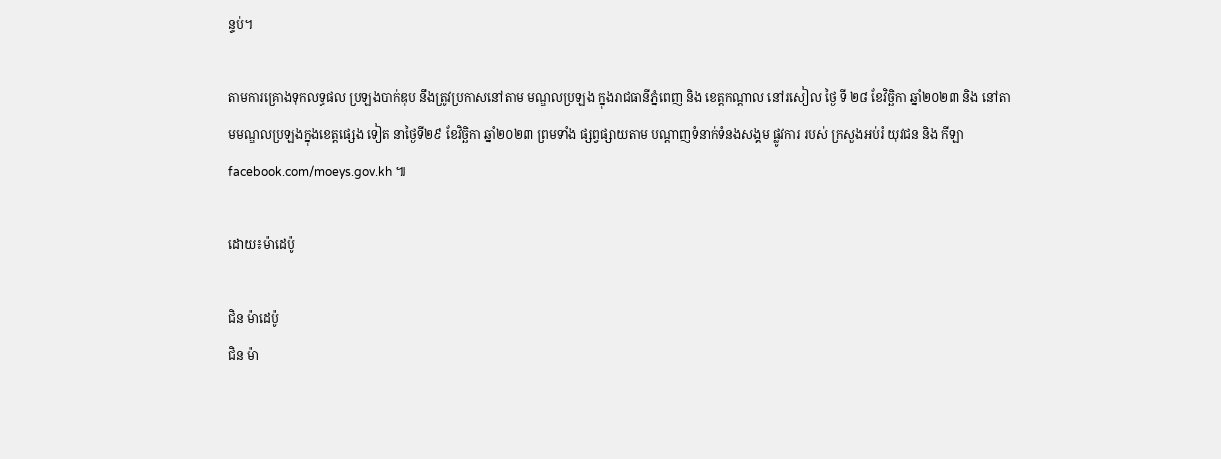ន្ទប់។

តាមការគ្រោងទុកលទ្ធផល ប្រឡងបាក់ឌុប នឹងត្រូវប្រកាសនៅតាម មណ្ឌលប្រឡង ក្នុងរាជធានីភ្នំពេញ និង ខេត្តកណ្ដាល នៅរសៀល ថ្ងៃ ទី ២៨ ខែវិច្ឆិកា ឆ្នាំ២០២៣ និង នៅតាមមណ្ឌលប្រឡងក្នុងខេត្តផ្សេង ទៀត នាថ្ងៃទី២៩ ខែវិច្ឆិកា ឆ្នាំ២០២៣ ព្រមទាំង ផ្សព្វផ្សាយតាម បណ្ដាញទំនាក់ទំនងសង្គម ផ្លូវការ របស់ ក្រសួងអប់រំ យុវជន និង កីឡា facebook.com/moeys.gov.kh ៕

ដោយ៖ម៉ាដេប៉ូ

ជិន ម៉ាដេប៉ូ
ជិន ម៉ា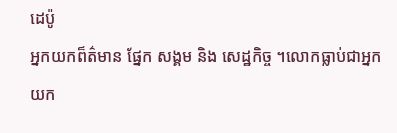ដេប៉ូ
អ្នកយកព៏ត៌មាន ផ្នែក សង្គម និង សេដ្ឋកិច្ច ។លោកធ្លាប់ជាអ្នកយក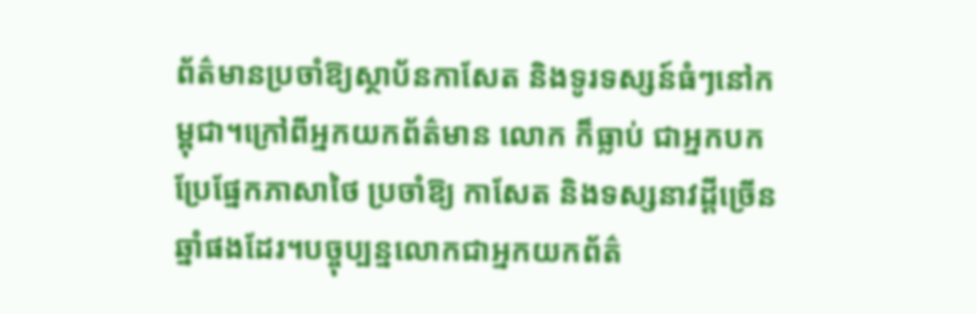ព័ត៌មានប្រចាំឱ្យស្ថាប័នកាសែត និងទូរទស្សន៍ធំៗនៅកម្ពុជា។ក្រៅពីអ្នកយកព័ត៌មាន លោក ក៏ធ្លាប់ ជាអ្នកបកប្រែផ្នែកភាសាថៃ ប្រចាំឱ្យ កាសែត និងទស្សនាវដ្តីច្រើនឆ្នាំផងដែរ។បច្ចុប្បន្នលោកជាអ្នកយកព័ត៌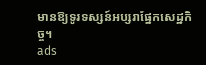មានឱ្យទូរទស្សន៍អប្សរាផ្នែកសេដ្ឋកិច្ច។
ads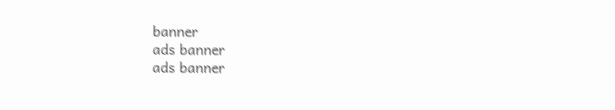banner
ads banner
ads banner